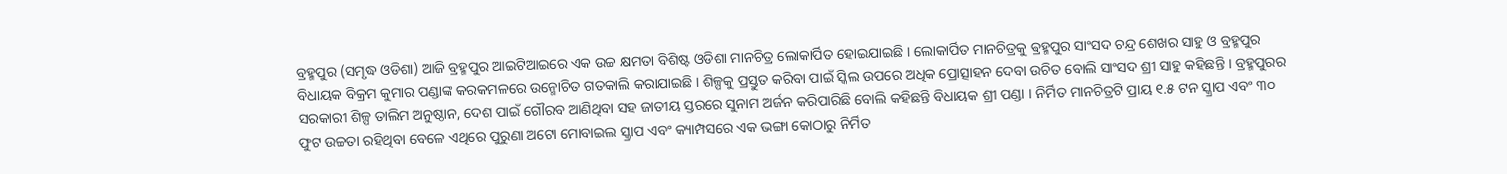ବ୍ରହ୍ମପୁର (ସମୃଦ୍ଧ ଓଡିଶା) ଆଜି ବ୍ରହ୍ମପୁର ଆଇଟିଆଇରେ ଏକ ଉଚ୍ଚ କ୍ଷମତା ବିଶିଷ୍ଟ ଓଡିଶା ମାନଚିତ୍ର ଲୋକାର୍ପିତ ହୋଇଯାଇଛି । ଲୋକାର୍ପିତ ମାନଚିତ୍ରକୁ ଵ୍ରହ୍ମପୁର ସାଂସଦ ଚନ୍ଦ୍ର ଶେଖର ସାହୁ ଓ ବ୍ରହ୍ମପୁର ବିଧାୟକ ବିକ୍ରମ କୁମାର ପଣ୍ଡାଙ୍କ କରକମଳରେ ଉନ୍ମୋଚିତ ଗତକାଲି କରାଯାଇଛି । ଶିଳ୍ପକୁ ପ୍ରସ୍ତୁତ କରିବା ପାଇଁ ସ୍କିଲ ଉପରେ ଅଧିକ ପ୍ରୋତ୍ସାହନ ଦେବା ଉଚିତ ବୋଲି ସାଂସଦ ଶ୍ରୀ ସାହୁ କହିଛନ୍ତି । ବ୍ରହ୍ମପୁରର ସରକାରୀ ଶିଳ୍ପ ତାଲିମ ଅନୁଷ୍ଠାନ, ଦେଶ ପାଇଁ ଗୌରବ ଆଣିଥିବା ସହ ଜାତୀୟ ସ୍ତରରେ ସୁନାମ ଅର୍ଜନ କରିପାରିଛି ବୋଲି କହିଛନ୍ତି ବିଧାୟକ ଶ୍ରୀ ପଣ୍ଡା । ନିର୍ମିତ ମାନଚିତ୍ରଟି ପ୍ରାୟ ୧.୫ ଟନ ସ୍କ୍ରାପ ଏବଂ ୩୦ ଫୁଟ ଉଚ୍ଚତା ରହିଥିବା ବେଳେ ଏଥିରେ ପୁରୁଣା ଅଟୋ ମୋବାଇଲ ସ୍କ୍ରାପ ଏବଂ କ୍ୟାମ୍ପସରେ ଏକ ଭଙ୍ଗା କୋଠାରୁ ନିର୍ମିତ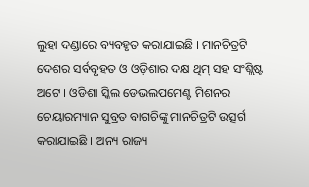ଲୁହା ଦଣ୍ଡାରେ ବ୍ୟବହୃତ କରାଯାଇଛି । ମାନଚିତ୍ରଟି ଦେଶର ସର୍ବବୃହତ ଓ ଓଡ଼ିଶାର ଦକ୍ଷ ଥିମ୍ ସହ ସଂଶ୍ଲିଷ୍ଟ ଅଟେ । ଓଡିଶା ସ୍କିଲ ଡେଭଲପମେଣ୍ଟ ମିଶନର ଚେୟାରମ୍ୟାନ ସୁବ୍ରତ ବାଗଚିଙ୍କୁ ମାନଚିତ୍ରଟି ଉତ୍ସର୍ଗ କରାଯାଇଛି । ଅନ୍ୟ ରାଜ୍ୟ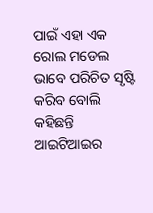ପାଇଁ ଏହା ଏକ ରୋଲ ମଡେଲ ଭାବେ ପରିଚିତ ସୃଷ୍ଟି କରିବ ବୋଲି କହିଛନ୍ତି ଆଇଟିଆଇର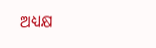ଅଧ୍ୟକ୍ଷ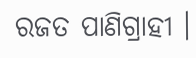ରଜତ ପାଣିଗ୍ରାହୀ ।